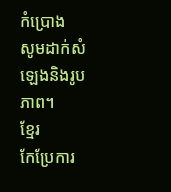កំប្រោង
សូមដាក់សំឡេងនិងរូបភាព។
ខ្មែរ
កែប្រែការ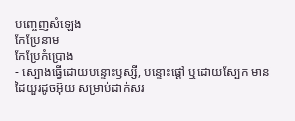បញ្ចេញសំឡេង
កែប្រែនាម
កែប្រែកំប្រោង
- ស្បោងធ្វើដោយបន្ទោះឫស្សី, បន្ទោះផ្ដៅ ឬដោយស្បែក មានដៃយួរដូចអ៊ុយ សម្រាប់ដាក់សរ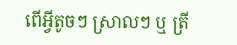ពើអ្វីតូចៗ ស្រាលៗ ឬ ត្រី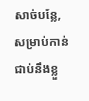សាច់បន្លែ, សម្រាប់កាន់ជាប់នឹងខ្លួ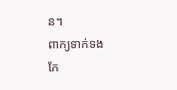ន។
ពាក្យទាក់ទង
កែ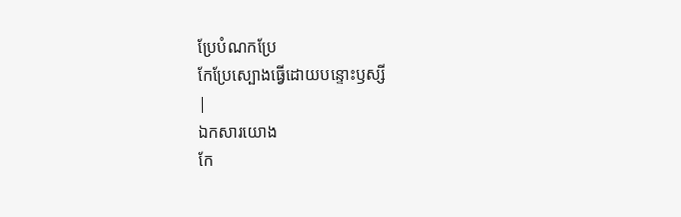ប្រែបំណកប្រែ
កែប្រែស្បោងធ្វើដោយបន្ទោះឫស្សី
|
ឯកសារយោង
កែ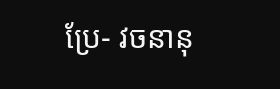ប្រែ- វចនានុ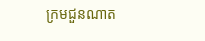ក្រមជួនណាត